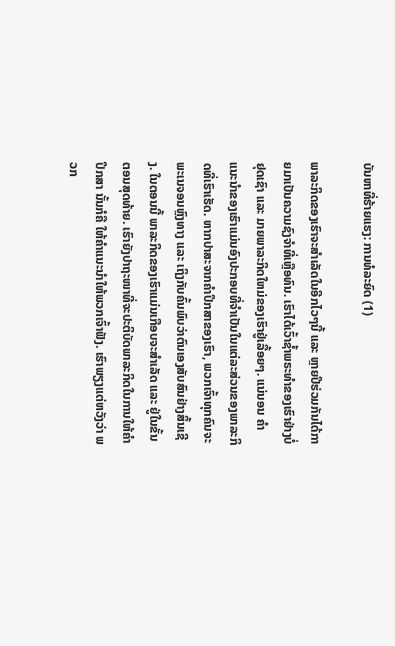ບັນຫາທີ່ຮ້າຍແຮງ: ການທໍລະຍົດ (1)

ພາລະກິດຂອງເຮົາຈະສໍາເລັດໃນອີກໄວໆນີ້ ແລະ ຫຼາຍປີຮ່ວມກັນໄດ້ກາຍມາເປັນຄວາມຊົງຈໍາທີ່ເຫຼືອທົນ. ເຮົາໄດ້ເວົ້າຊໍ້າພຣະທໍາຂອງເຮົາຢ່າງບໍ່ຢຸດເຊົາ ແລະ ມາຍພາລະກິດໃຫມ່ຂອງເຮົາຢູ່ເລື້ອຍໆ. ແນ່ນອນ ຄໍາແນະນໍາຂອງເຮົາແມ່ນອົງປະກອບທີ່ຈຳເປັນໃນແຕ່ລະສ່ວນຂອງພາລະກິດທີ່ເຮົາເຮັດ. ຫາກປາສະຈາກຄໍາປຶກສາຂອງເຮົາ, ພວກເຈົ້າທຸກຄົນຈະພະເນຈອນຫຼົງທາງ ແລະ ເຖິງກັບຄົ້ນພົບວ່າຕົນເອງສັບສົນຢ່າງສິ້ນເຊີງ. ໃນຕອນນີ້ ພາລະກິດຂອງເຮົາແມ່ນເກືອບຈະສໍາເລັດ ແລະ ຢູ່ໃນຂັ້ນຕອນສຸດທ້າຍ. ເຮົາຍັງປາຖະໜາທີ່ຈະປະຕິບັດພາລະກິດໃນການໃຫ້ຄຳປຶກສາ ນັ້ນກໍຄື ໃຫ້ຄໍາແນະນໍາໃຫ້ພວກເຈົ້າຟັງ. ເຮົາພຽງແຕ່ຫວັງວ່າ ພວກ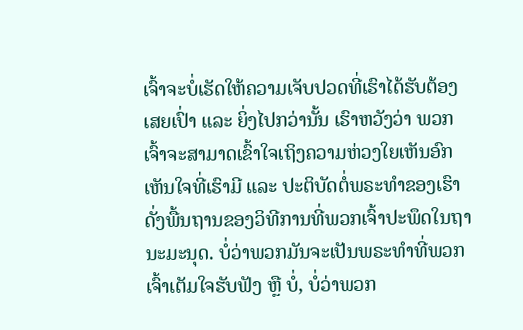ເຈົ້າຈະບໍ່ເຮັດໃຫ້ຄວາມເຈັບປວດທີ່ເຮົາໄດ້ຮັບຕ້ອງເສຍເປົ່າ ແລະ ຍິ່ງໄປກວ່ານັ້ນ ເຮົາຫວັງວ່າ ພວກເຈົ້າຈະສາມາດເຂົ້າໃຈເຖິງຄວາມຫ່ວງໃຍເຫັນອົກເຫັນໃຈທີ່ເຮົາມີ ແລະ ປະຕິບັດຕໍ່ພຣະທຳຂອງເຮົາດັ່ງພື້ນຖານຂອງວິທີການທີ່ພວກເຈົ້າປະພຶດໃນຖານະມະນຸດ. ບໍ່ວ່າພວກມັນຈະເປັນພຣະທໍາທີ່ພວກເຈົ້າເຕັມໃຈຮັບຟັງ ຫຼື ບໍ່, ບໍ່ວ່າພວກ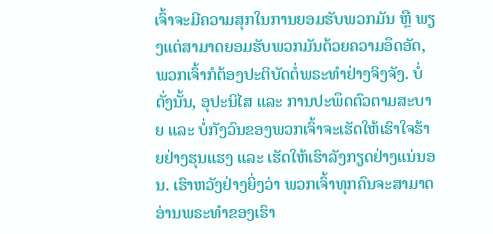ເຈົ້າຈະມີຄວາມສຸກໃນການຍອມຮັບພວກມັນ ຫຼື ພຽງແຕ່ສາມາດຍອມຮັບພວກມັນດ້ວຍຄວາມອຶດອັດ, ພວກເຈົ້າກໍຕ້ອງປະຕິບັດຕໍ່ພຣະທໍາຢ່າງຈິງຈັງ. ບໍ່ດັ່ງນັ້ນ, ອຸປະນິໄສ ແລະ ການປະພຶດຕົວຕາມສະບາຍ ແລະ ບໍ່ກັງວົນຂອງພວກເຈົ້າຈະເຮັດໃຫ້ເຮົາໃຈຮ້າຍຢ່າງຮຸນແຮງ ແລະ ເຮັດໃຫ້ເຮົາລັງກຽດຢ່າງແນ່ນອນ. ເຮົາຫວັງຢ່າງຍິ່ງວ່າ ພວກເຈົ້າທຸກຄົນຈະສາມາດອ່ານພຣະທໍາຂອງເຮົາ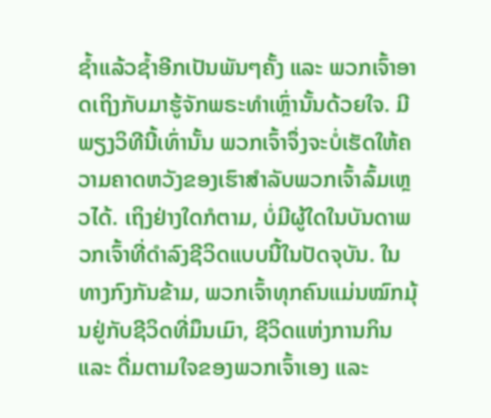ຊໍ້າແລ້ວຊໍ້າອີກເປັນພັນໆຄັ້ງ ແລະ ພວກເຈົ້າອາດເຖິງກັບມາຮູ້ຈັກພຣະທຳເຫຼົ່ານັ້ນດ້ວຍໃຈ. ມີພຽງວິທີນີ້ເທົ່ານັ້ນ ພວກເຈົ້າຈຶ່ງຈະບໍ່ເຮັດໃຫ້ຄວາມຄາດຫວັງຂອງເຮົາສຳລັບພວກເຈົ້າລົ້ມເຫຼວໄດ້. ເຖິງຢ່າງໃດກໍຕາມ, ບໍ່ມີຜູ້ໃດໃນບັນດາພວກເຈົ້າທີ່ດໍາລົງຊີວິດແບບນີ້ໃນປັດຈຸບັນ. ໃນທາງກົງກັນຂ້າມ, ພວກເຈົ້າທຸກຄົນແມ່ນໝົກມຸ້ນຢູ່ກັບຊີວິດທີ່ມຶນເມົາ, ຊີວິດແຫ່ງການກິນ ແລະ ດື່ມຕາມໃຈຂອງພວກເຈົ້າເອງ ແລະ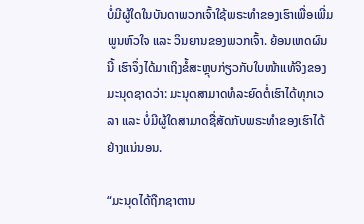ບໍ່ມີຜູ້ໃດໃນບັນດາພວກເຈົ້າໃຊ້ພຣະທໍາຂອງເຮົາເພື່ອເພີ່ມພູນຫົວໃຈ ແລະ ວິນຍານຂອງພວກເຈົ້າ. ຍ້ອນເຫດຜົນນີ້ ເຮົາຈຶ່ງໄດ້ມາເຖິງຂໍ້ສະຫຼຸບກ່ຽວກັບໃບໜ້າແທ້ຈິງຂອງມະນຸດຊາດວ່າ: ມະນຸດສາມາດທໍລະຍົດຕໍ່ເຮົາໄດ້ທຸກເວລາ ແລະ ບໍ່ມີຜູ້ໃດສາມາດຊື່ສັດກັບພຣະທໍາຂອງເຮົາໄດ້ຢ່າງແນ່ນອນ.

“ມະນຸດໄດ້ຖືກຊາຕານ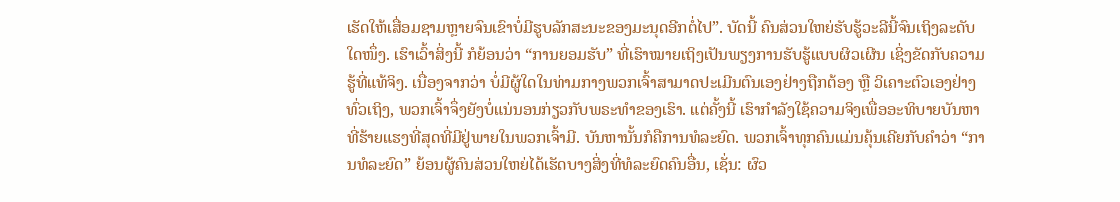ເຮັດໃຫ້ເສື່ອມຊາມຫຼາຍຈົນເຂົາບໍ່ມີຮູບລັກສະນະຂອງມະນຸດອີກຕໍ່ໄປ”. ບັດນີ້ ຄົນສ່ວນໃຫຍ່ຮັບຮູ້ວະລີນີ້ຈົນເຖິງລະດັບໃດໜຶ່ງ. ເຮົາເວົ້າສິ່ງນີ້ ກໍຍ້ອນວ່າ “ການຍອມຮັບ” ທີ່ເຮົາໝາຍເຖິງເປັນພຽງການຮັບຮູ້ແບບຜິວເຜີນ ເຊິ່ງຂັດກັບຄວາມຮູ້ທີ່ແທ້ຈິງ. ເນື່ອງຈາກວ່າ ບໍ່ມີຜູ້ໃດໃນທ່າມກາງພວກເຈົ້າສາມາດປະເມີນຕົນເອງຢ່າງຖືກຕ້ອງ ຫຼື ວິເຄາະຕົວເອງຢ່າງທົ່ວເຖິງ, ພວກເຈົ້າຈຶ່ງຍັງບໍ່ແນ່ນອນກ່ຽວກັບພຣະທໍາຂອງເຮົາ. ແຕ່ຄັ້ງນີ້ ເຮົາກໍາລັງໃຊ້ຄວາມຈິງເພື່ອອະທິບາຍບັນຫາທີ່ຮ້າຍແຮງທີ່ສຸດທີ່ມີຢູ່ພາຍໃນພວກເຈົ້າມີ. ບັນຫານັ້ນກໍຄືການທໍລະຍົດ. ພວກເຈົ້າທຸກຄົນແມ່ນຄຸ້ນເຄີຍກັບຄໍາວ່າ “ການທໍລະຍົດ” ຍ້ອນຜູ້ຄົນສ່ວນໃຫຍ່ໄດ້ເຮັດບາງສິ່ງທີ່ທໍລະຍົດຄົນອື່ນ, ເຊັ່ນ: ຜົວ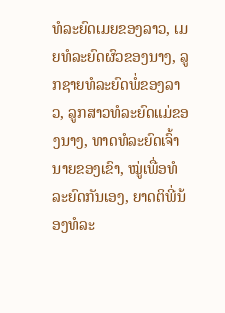ທໍລະຍົດເມຍຂອງລາວ, ເມຍທໍລະຍົດຜົວຂອງນາງ, ລູກຊາຍທໍລະຍົດພໍ່ຂອງລາວ, ລູກສາວທໍລະຍົດແມ່ຂອງນາງ, ທາດທໍລະຍົດເຈົ້ານາຍຂອງເຂົາ, ໝູ່ເພື່ອທໍລະຍົດກັນເອງ, ຍາດຕິພີ່ນ້ອງທໍລະ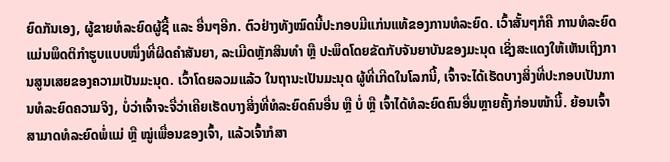ຍົດກັນເອງ, ຜູ້ຂາຍທໍລະຍົດຜູ້ຊື້ ແລະ ອື່ນໆອີກ. ຕົວຢ່າງທັງໝົດນີ້ປະກອບມີແກ່ນແທ້ຂອງການທໍລະຍົດ. ເວົ້າສັ້ນໆກໍຄື ການທໍລະຍົດແມ່ນພຶດຕິກໍາຮູບແບບໜຶ່ງທີ່ຜິດຄຳສັນຍາ, ລະເມີດຫຼັກສິນທໍາ ຫຼື ປະພຶດໂດຍຂັດກັບຈັນຍາບັນຂອງມະນຸດ ເຊິ່ງສະແດງໃຫ້ເຫັນເຖິງການສູນເສຍຂອງຄວາມເປັນມະນຸດ. ເວົ້າໂດຍລວມແລ້ວ ໃນຖານະເປັນມະນຸດ ຜູ້ທີ່ເກີດໃນໂລກນີ້, ເຈົ້າຈະໄດ້ເຮັດບາງສິ່ງທີ່ປະກອບເປັນການທໍລະຍົດຄວາມຈິງ, ບໍ່ວ່າເຈົ້າຈະຈື່ວ່າເຄີຍເຮັດບາງສິ່ງທີ່ທໍລະຍົດຄົນອື່ນ ຫຼື ບໍ່ ຫຼື ເຈົ້າໄດ້ທໍລະຍົດຄົນອື່ນຫຼາຍຄັ້ງກ່ອນໜ້ານີ້. ຍ້ອນເຈົ້າສາມາດທໍລະຍົດພໍ່ແມ່ ຫຼື ໝູ່ເພື່ອນຂອງເຈົ້າ, ແລ້ວເຈົ້າກໍສາ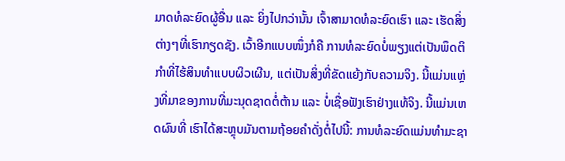ມາດທໍລະຍົດຜູ້ອື່ນ ແລະ ຍິ່ງໄປກວ່ານັ້ນ ເຈົ້າສາມາດທໍລະຍົດເຮົາ ແລະ ເຮັດສິ່ງຕ່າງໆທີ່ເຮົາກຽດຊັງ. ເວົ້າອີກແບບໜຶ່ງກໍຄື ການທໍລະຍົດບໍ່ພຽງແຕ່ເປັນພຶດຕິກຳທີ່ໄຮ້ສິນທຳແບບຜິວເຜີນ, ແຕ່ເປັນສິ່ງທີ່ຂັດແຍ້ງກັບຄວາມຈິງ. ນີ້ແມ່ນແຫຼ່ງທີ່ມາຂອງການທີ່ມະນຸດຊາດຕໍ່ຕ້ານ ແລະ ບໍ່ເຊື່ອຟັງເຮົາຢ່າງແທ້ຈິງ. ນີ້ແມ່ນເຫດຜົນທີ່ ເຮົາໄດ້ສະຫຼຸບມັນຕາມຖ້ອຍຄໍາດັ່ງຕໍ່ໄປນີ້: ການທໍລະຍົດແມ່ນທໍາມະຊາ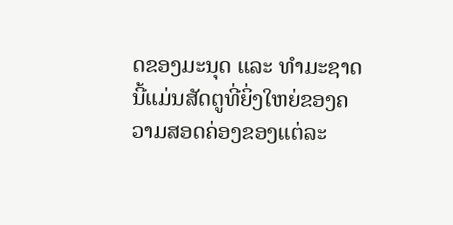ດຂອງມະນຸດ ແລະ ທໍາມະຊາດນີ້ແມ່ນສັດຕູທີ່ຍິ່ງໃຫຍ່ຂອງຄວາມສອດຄ່ອງຂອງແຕ່ລະ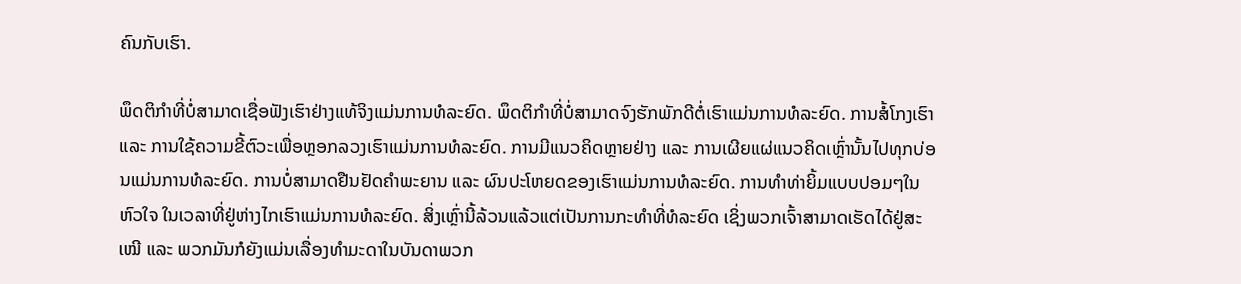ຄົນກັບເຮົາ.

ພຶດຕິກໍາທີ່ບໍ່ສາມາດເຊື່ອຟັງເຮົາຢ່າງແທ້ຈິງແມ່ນການທໍລະຍົດ. ພຶດຕິກໍາທີ່ບໍ່ສາມາດຈົງຮັກພັກດີຕໍ່ເຮົາແມ່ນການທໍລະຍົດ. ການສໍ້ໂກງເຮົາ ແລະ ການໃຊ້ຄວາມຂີ້ຕົວະເພື່ອຫຼອກລວງເຮົາແມ່ນການທໍລະຍົດ. ການມີແນວຄິດຫຼາຍຢ່າງ ແລະ ການເຜີຍແຜ່ແນວຄິດເຫຼົ່ານັ້ນໄປທຸກບ່ອນແມ່ນການທໍລະຍົດ. ການບໍ່ສາມາດຢືນຢັດຄຳພະຍານ ແລະ ຜົນປະໂຫຍດຂອງເຮົາແມ່ນການທໍລະຍົດ. ການທໍາທ່າຍິ້ມແບບປອມໆໃນຫົວໃຈ ໃນເວລາທີ່ຢູ່ຫ່າງໄກເຮົາແມ່ນການທໍລະຍົດ. ສິ່ງເຫຼົ່ານີ້ລ້ວນແລ້ວແຕ່ເປັນການກະທຳທີ່ທໍລະຍົດ ເຊິ່ງພວກເຈົ້າສາມາດເຮັດໄດ້ຢູ່ສະເໝີ ແລະ ພວກມັນກໍຍັງແມ່ນເລື່ອງທໍາມະດາໃນບັນດາພວກ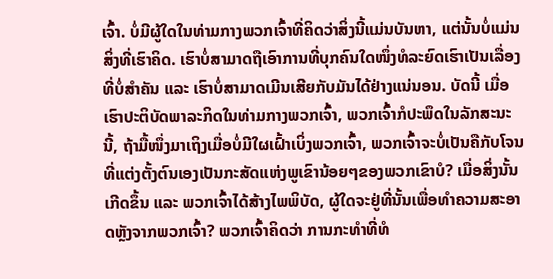ເຈົ້າ. ບໍ່ມີຜູ້ໃດໃນທ່າມກາງພວກເຈົ້າທີ່ຄິດວ່າສິ່ງນີ້ແມ່ນບັນຫາ, ແຕ່ນັ້ນບໍ່ແມ່ນສິ່ງທີ່ເຮົາຄິດ. ເຮົາບໍ່ສາມາດຖືເອົາການທີ່ບຸກຄົນໃດໜຶ່ງທໍລະຍົດເຮົາເປັນເລື່ອງທີ່ບໍ່ສຳຄັນ ແລະ ເຮົາບໍ່ສາມາດເມີນເສີຍກັບມັນໄດ້ຢ່າງແນ່ນອນ. ບັດນີ້ ເມື່ອເຮົາປະຕິບັດພາລະກິດໃນທ່າມກາງພວກເຈົ້າ, ພວກເຈົ້າກໍປະພຶດໃນລັກສະນະນີ້, ຖ້າມື້ໜຶ່ງມາເຖິງເມື່ອບໍ່ມີໃຜເຝົ້າເບິ່ງພວກເຈົ້າ, ພວກເຈົ້າຈະບໍ່ເປັນຄືກັບໂຈນທີ່ແຕ່ງຕັ້ງຕົນເອງເປັນກະສັດແຫ່ງພູເຂົານ້ອຍໆຂອງພວກເຂົາບໍ? ເມື່ອສິ່ງນັ້ນເກີດຂຶ້ນ ແລະ ພວກເຈົ້າໄດ້ສ້າງໄພພິບັດ, ຜູ້ໃດຈະຢູ່ທີ່ນັ້ນເພື່ອທຳຄວາມສະອາດຫຼັງຈາກພວກເຈົ້າ? ພວກເຈົ້າຄິດວ່າ ການກະທຳທີ່ທໍ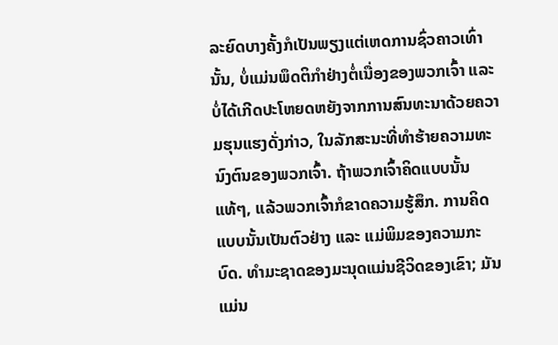ລະຍົດບາງຄັ້ງກໍເປັນພຽງແຕ່ເຫດການຊົ່ວຄາວເທົ່ານັ້ນ, ບໍ່ແມ່ນພຶດຕິກໍາຢ່າງຕໍ່ເນື່ອງຂອງພວກເຈົ້າ ແລະ ບໍ່ໄດ້ເກີດປະໂຫຍດຫຍັງຈາກການສົນທະນາດ້ວຍຄວາມຮຸນແຮງດັ່ງກ່າວ, ໃນລັກສະນະທີ່ທຳຮ້າຍຄວາມທະນົງຕົນຂອງພວກເຈົ້າ. ຖ້າພວກເຈົ້າຄິດແບບນັ້ນແທ້ໆ, ແລ້ວພວກເຈົ້າກໍຂາດຄວາມຮູ້ສຶກ. ການຄິດແບບນັ້ນເປັນຕົວຢ່າງ ແລະ ແມ່ພິມຂອງຄວາມກະບົດ. ທໍາມະຊາດຂອງມະນຸດແມ່ນຊີວິດຂອງເຂົາ; ມັນແມ່ນ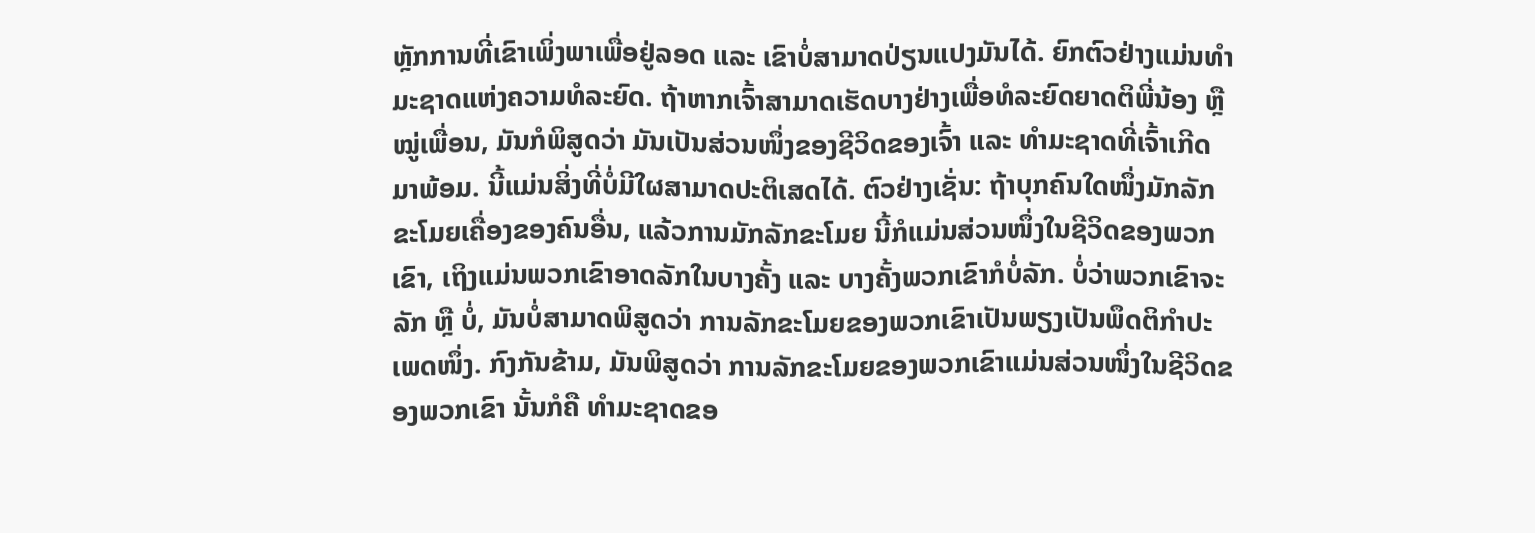ຫຼັກການທີ່ເຂົາເພິ່ງພາເພື່ອຢູ່ລອດ ແລະ ເຂົາບໍ່ສາມາດປ່ຽນແປງມັນໄດ້. ຍົກຕົວຢ່າງແມ່ນທຳມະຊາດແຫ່ງຄວາມທໍລະຍົດ. ຖ້າຫາກເຈົ້າສາມາດເຮັດບາງຢ່າງເພື່ອທໍລະຍົດຍາດຕິພີ່ນ້ອງ ຫຼື ໝູ່ເພື່ອນ, ມັນກໍພິສູດວ່າ ມັນເປັນສ່ວນໜຶ່ງຂອງຊີວິດຂອງເຈົ້າ ແລະ ທໍາມະຊາດທີ່ເຈົ້າເກີດມາພ້ອມ. ນີ້ແມ່ນສິ່ງທີ່ບໍ່ມີໃຜສາມາດປະຕິເສດໄດ້. ຕົວຢ່າງເຊັ່ນ: ຖ້າບຸກຄົນໃດໜຶ່ງມັກລັກຂະໂມຍເຄື່ອງຂອງຄົນອື່ນ, ແລ້ວການມັກລັກຂະໂມຍ ນີ້ກໍແມ່ນສ່ວນໜຶ່ງໃນຊີວິດຂອງພວກເຂົາ, ເຖິງແມ່ນພວກເຂົາອາດລັກໃນບາງຄັ້ງ ແລະ ບາງຄັ້ງພວກເຂົາກໍບໍ່ລັກ. ບໍ່ວ່າພວກເຂົາຈະລັກ ຫຼື ບໍ່, ມັນບໍ່ສາມາດພິສູດວ່າ ການລັກຂະໂມຍຂອງພວກເຂົາເປັນພຽງເປັນພຶດຕິກຳປະເພດໜຶ່ງ. ກົງກັນຂ້າມ, ມັນພິສູດວ່າ ການລັກຂະໂມຍຂອງພວກເຂົາແມ່ນສ່ວນໜຶ່ງໃນຊີວິດຂອງພວກເຂົາ ນັ້ນກໍຄື ທໍາມະຊາດຂອ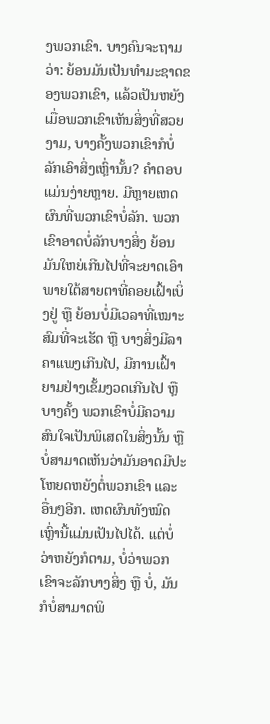ງພວກເຂົາ. ບາງຄົນຈະຖາມວ່າ: ຍ້ອນມັນເປັນທໍາມະຊາດຂອງພວກເຂົາ, ແລ້ວເປັນຫຍັງເມື່ອພວກເຂົາເຫັນສິ່ງທີ່ສວຍງາມ, ບາງຄັ້ງພວກເຂົາກໍບໍ່ລັກເອົາສິ່ງເຫຼົ່ານັ້ນ? ຄໍາຕອບແມ່ນງ່າຍຫຼາຍ. ມີຫຼາຍເຫດຜົນທີ່ພວກເຂົາບໍ່ລັກ. ພວກເຂົາອາດບໍ່ລັກບາງສິ່ງ ຍ້ອນມັນໃຫຍ່ເກີນໄປທີ່ຈະຍາດເອົາພາຍໃຕ້ສາຍຕາທີ່ຄອຍເຝົ້າເບິ່ງຢູ່ ຫຼື ຍ້ອນບໍ່ມີເວລາທີ່ເໝາະສົມທີ່ຈະເຮັດ ຫຼື ບາງສິ່ງມີລາຄາແພງເກີນໄປ, ມີການເຝົ້າຍາມຢ່າງເຂັ້ມງວດເກີນໄປ ຫຼື ບາງຄັ້ງ ພວກເຂົາບໍ່ມີຄວາມສົນໃຈເປັນພິເສດໃນສິ່ງນັ້ນ ຫຼື ບໍ່ສາມາດເຫັນວ່າມັນອາດມີປະໂຫຍດຫຍັງຕໍ່ພວກເຂົາ ແລະ ອື່ນໆອີກ. ເຫດຜົນທັງໝົດເຫຼົ່ານີ້ແມ່ນເປັນໄປໄດ້. ແຕ່ບໍ່ວ່າຫຍັງກໍຕາມ, ບໍ່ວ່າພວກເຂົາຈະລັກບາງສິ່ງ ຫຼື ບໍ່, ມັນກໍບໍ່ສາມາດພິ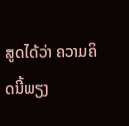ສູດໄດ້ວ່າ ຄວາມຄິດນີ້ພຽງ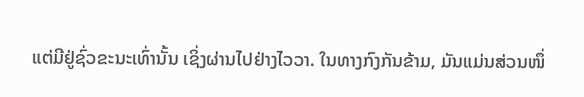ແຕ່ມີຢູ່ຊົ່ວຂະນະເທົ່ານັ້ນ ເຊິ່ງຜ່ານໄປຢ່າງໄວວາ. ໃນທາງກົງກັນຂ້າມ, ມັນແມ່ນສ່ວນໜຶ່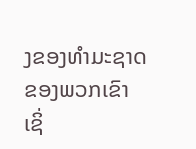ງຂອງທໍາມະຊາດຂອງພວກເຂົາ ເຊິ່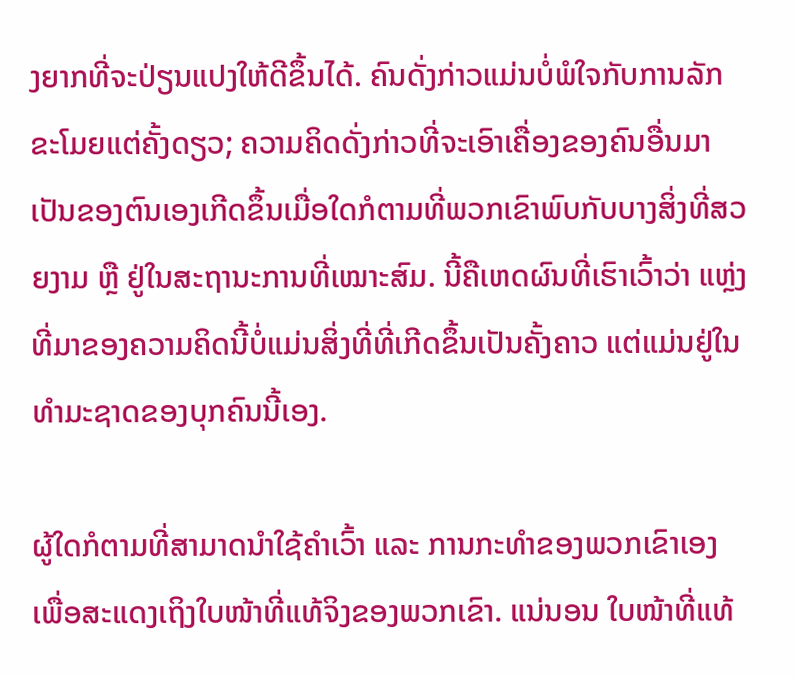ງຍາກທີ່ຈະປ່ຽນແປງໃຫ້ດີຂຶ້ນໄດ້. ຄົນດັ່ງກ່າວແມ່ນບໍ່ພໍໃຈກັບການລັກຂະໂມຍແຕ່ຄັ້ງດຽວ; ຄວາມຄິດດັ່ງກ່າວທີ່ຈະເອົາເຄື່ອງຂອງຄົນອື່ນມາເປັນຂອງຕົນເອງເກີດຂຶ້ນເມື່ອໃດກໍຕາມທີ່ພວກເຂົາພົບກັບບາງສິ່ງທີ່ສວຍງາມ ຫຼື ຢູ່ໃນສະຖານະການທີ່ເໝາະສົມ. ນີ້ຄືເຫດຜົນທີ່ເຮົາເວົ້າວ່າ ແຫຼ່ງທີ່ມາຂອງຄວາມຄິດນີ້ບໍ່ແມ່ນສິ່ງທີ່ທີ່ເກີດຂຶ້ນເປັນຄັ້ງຄາວ ແຕ່ແມ່ນຢູ່ໃນທໍາມະຊາດຂອງບຸກຄົນນີ້ເອງ.

ຜູ້ໃດກໍຕາມທີ່ສາມາດນໍາໃຊ້ຄໍາເວົ້າ ແລະ ການກະທໍາຂອງພວກເຂົາເອງ ເພື່ອສະແດງເຖິງໃບໜ້າທີ່ແທ້ຈິງຂອງພວກເຂົາ. ແນ່ນອນ ໃບໜ້າທີ່ແທ້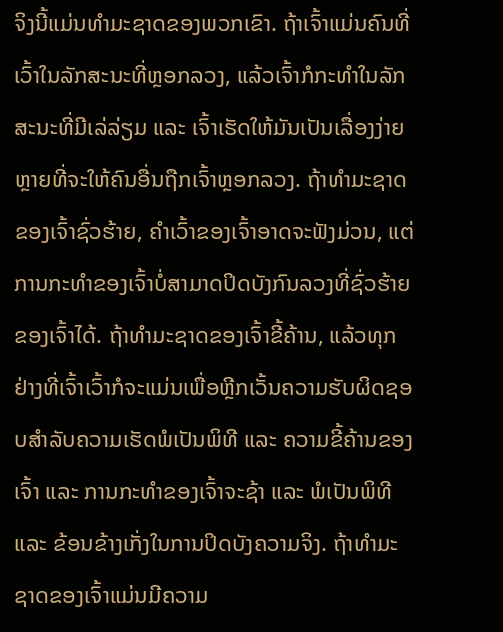ຈິງນີ້ແມ່ນທໍາມະຊາດຂອງພວກເຂົາ. ຖ້າເຈົ້າແມ່ນຄົນທີ່ເວົ້າໃນລັກສະນະທີ່ຫຼອກລວງ, ແລ້ວເຈົ້າກໍກະທຳໃນລັກສະນະທີ່ມີເລ່ລ່ຽມ ແລະ ເຈົ້າເຮັດໃຫ້ມັນເປັນເລື່ອງງ່າຍຫຼາຍທີ່ຈະໃຫ້ຄົນອື່ນຖືກເຈົ້າຫຼອກລວງ. ຖ້າທໍາມະຊາດຂອງເຈົ້າຊົ່ວຮ້າຍ, ຄໍາເວົ້າຂອງເຈົ້າອາດຈະຟັງມ່ວນ, ແຕ່ການກະທໍາຂອງເຈົ້າບໍ່ສາມາດປິດບັງກົນລວງທີ່ຊົ່ວຮ້າຍຂອງເຈົ້າໄດ້. ຖ້າທໍາມະຊາດຂອງເຈົ້າຂີ້ຄ້ານ, ແລ້ວທຸກຢ່າງທີ່ເຈົ້າເວົ້າກໍຈະແມ່ນເພື່ອຫຼີກເວັ້ນຄວາມຮັບຜິດຊອບສຳລັບຄວາມເຮັດພໍເປັນພິທີ ແລະ ຄວາມຂີ້ຄ້ານຂອງເຈົ້າ ແລະ ການກະທໍາຂອງເຈົ້າຈະຊ້າ ແລະ ພໍເປັນພິທີ ແລະ ຂ້ອນຂ້າງເກັ່ງໃນການປິດບັງຄວາມຈິງ. ຖ້າທໍາມະຊາດຂອງເຈົ້າແມ່ນມີຄວາມ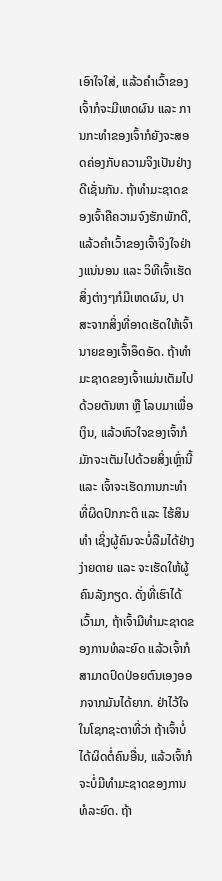ເອົາໃຈໃສ່, ແລ້ວຄໍາເວົ້າຂອງເຈົ້າກໍຈະມີເຫດຜົນ ແລະ ການກະທໍາຂອງເຈົ້າກໍຍັງຈະສອດຄ່ອງກັບຄວາມຈິງເປັນຢ່າງດີເຊັ່ນກັນ. ຖ້າທໍາມະຊາດຂອງເຈົ້າຄືຄວາມຈົງຮັກພັກດີ, ແລ້ວຄໍາເວົ້າຂອງເຈົ້າຈິງໃຈຢ່າງແນ່ນອນ ແລະ ວິທີເຈົ້າເຮັດສິ່ງຕ່າງໆກໍມີເຫດຜົນ, ປາສະຈາກສິ່ງທີ່ອາດເຮັດໃຫ້ເຈົ້ານາຍຂອງເຈົ້າອຶດອັດ. ຖ້າທໍາມະຊາດຂອງເຈົ້າແມ່ນເຕັມໄປດ້ວຍຕັນຫາ ຫຼື ໂລບມາເພື່ອເງິນ, ແລ້ວຫົວໃຈຂອງເຈົ້າກໍມັກຈະເຕັມໄປດ້ວຍສິ່ງເຫຼົ່ານີ້ ແລະ ເຈົ້າຈະເຮັດການກະທຳທີ່ຜິດປົກກະຕິ ແລະ ໄຮ້ສິນທຳ ເຊິ່ງຜູ້ຄົນຈະບໍ່ລືມໄດ້ຢ່າງງ່າຍດາຍ ແລະ ຈະເຮັດໃຫ້ຜູ້ຄົນລັງກຽດ. ດັ່ງທີ່ເຮົາໄດ້ເວົ້າມາ, ຖ້າເຈົ້າມີທໍາມະຊາດຂອງການທໍລະຍົດ ແລ້ວເຈົ້າກໍສາມາດປົດປ່ອຍຕົນເອງອອກຈາກມັນໄດ້ຍາກ. ຢ່າໄວ້ໃຈໃນໂຊກຊະຕາທີ່ວ່າ ຖ້າເຈົ້າບໍ່ໄດ້ຜິດຕໍ່ຄົນອື່ນ, ແລ້ວເຈົ້າກໍຈະບໍ່ມີທໍາມະຊາດຂອງການທໍລະຍົດ. ຖ້າ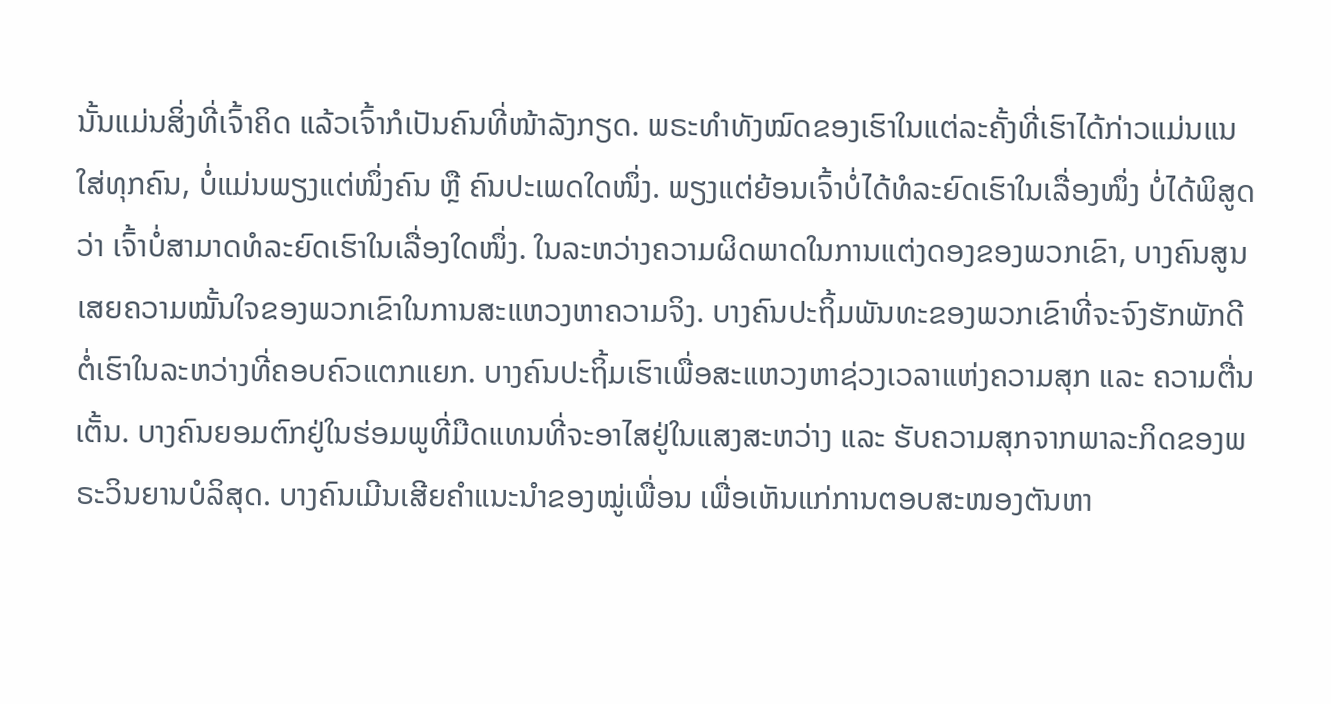ນັ້ນແມ່ນສິ່ງທີ່ເຈົ້າຄິດ ແລ້ວເຈົ້າກໍເປັນຄົນທີ່ໜ້າລັງກຽດ. ພຣະທໍາທັງໝົດຂອງເຮົາໃນແຕ່ລະຄັ້ງທີ່ເຮົາໄດ້ກ່າວແມ່ນແນໃສ່ທຸກຄົນ, ບໍ່ແມ່ນພຽງແຕ່ໜຶ່ງຄົນ ຫຼື ຄົນປະເພດໃດໜຶ່ງ. ພຽງແຕ່ຍ້ອນເຈົ້າບໍ່ໄດ້ທໍລະຍົດເຮົາໃນເລື່ອງໜຶ່ງ ບໍ່ໄດ້ພິສູດວ່າ ເຈົ້າບໍ່ສາມາດທໍລະຍົດເຮົາໃນເລື່ອງໃດໜຶ່ງ. ໃນລະຫວ່າງຄວາມຜິດພາດໃນການແຕ່ງດອງຂອງພວກເຂົາ, ບາງຄົນສູນເສຍຄວາມໝັ້ນໃຈຂອງພວກເຂົາໃນການສະແຫວງຫາຄວາມຈິງ. ບາງຄົນປະຖິ້ມພັນທະຂອງພວກເຂົາທີ່ຈະຈົງຮັກພັກດີຕໍ່ເຮົາໃນລະຫວ່າງທີ່ຄອບຄົວແຕກແຍກ. ບາງຄົນປະຖິ້ມເຮົາເພື່ອສະແຫວງຫາຊ່ວງເວລາແຫ່ງຄວາມສຸກ ແລະ ຄວາມຕື່ນເຕັ້ນ. ບາງຄົນຍອມຕົກຢູ່ໃນຮ່ອມພູທີ່ມືດແທນທີ່ຈະອາໄສຢູ່ໃນແສງສະຫວ່າງ ແລະ ຮັບຄວາມສຸກຈາກພາລະກິດຂອງພຣະວິນຍານບໍລິສຸດ. ບາງຄົນເມີນເສີຍຄໍາແນະນໍາຂອງໝູ່ເພື່ອນ ເພື່ອເຫັນແກ່ການຕອບສະໜອງຕັນຫາ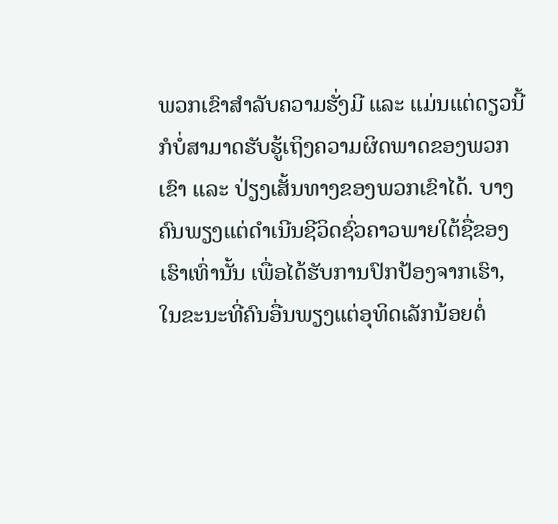ພວກເຂົາສໍາລັບຄວາມຮັ່ງມີ ແລະ ແມ່ນແຕ່ດຽວນີ້ກໍບໍ່ສາມາດຮັບຮູ້ເຖິງຄວາມຜິດພາດຂອງພວກເຂົາ ແລະ ປ່ຽງເສັ້ນທາງຂອງພວກເຂົາໄດ້. ບາງຄົນພຽງແຕ່ດໍາເນີນຊີວິດຊົ່ວຄາວພາຍໃຕ້ຊື່ຂອງເຮົາເທົ່ານັ້ນ ເພື່ອໄດ້ຮັບການປົກປ້ອງຈາກເຮົາ, ໃນຂະນະທີ່ຄົນອື່ນພຽງແຕ່ອຸທິດເລັກນ້ອຍຕໍ່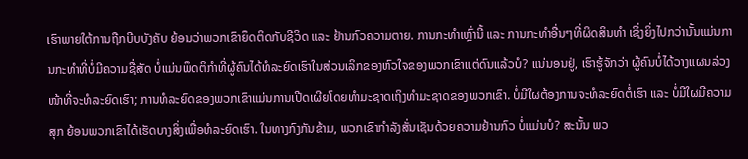ເຮົາພາຍໃຕ້ການຖືກບີບບັງຄັບ ຍ້ອນວ່າພວກເຂົາຍຶດຕິດກັບຊີວິດ ແລະ ຢ້ານກົວຄວາມຕາຍ. ການກະທໍາເຫຼົ່ານີ້ ແລະ ການກະທໍາອື່ນໆທີ່ຜິດສິນທໍາ ເຊິ່ງຍິ່ງໄປກວ່ານັ້ນແມ່ນການກະທຳທີ່ບໍ່ມີຄວາມຊື່ສັດ ບໍ່ແມ່ນພຶດຕິກໍາທີ່ຜູ້ຄົນໄດ້ທໍລະຍົດເຮົາໃນສ່ວນເລິກຂອງຫົວໃຈຂອງພວກເຂົາແຕ່ດົນແລ້ວບໍ? ແນ່ນອນຢູ່, ເຮົາຮູ້ຈັກວ່າ ຜູ້ຄົນບໍ່ໄດ້ວາງແຜນລ່ວງໜ້າທີ່ຈະທໍລະຍົດເຮົາ; ການທໍລະຍົດຂອງພວກເຂົາແມ່ນການເປີດເຜີຍໂດຍທຳມະຊາດເຖິງທຳມະຊາດຂອງພວກເຂົາ. ບໍ່ມີໃຜຕ້ອງການຈະທໍລະຍົດຕໍ່ເຮົາ ແລະ ບໍ່ມີໃຜມີຄວາມສຸກ ຍ້ອນພວກເຂົາໄດ້ເຮັດບາງສິ່ງເພື່ອທໍລະຍົດເຮົາ. ໃນທາງກົງກັນຂ້າມ, ພວກເຂົາກໍາລັງສັ່ນເຊັນດ້ວຍຄວາມຢ້ານກົວ ບໍ່ແມ່ນບໍ? ສະນັ້ນ ພວ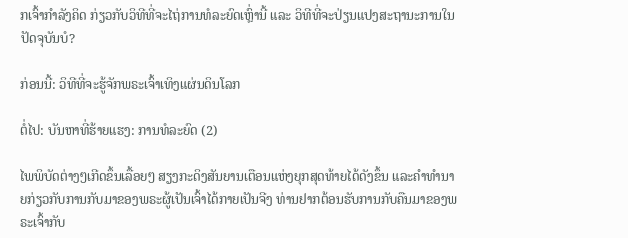ກເຈົ້າກໍາລັງຄິດ ກ່ຽວກັບວິທີທີ່ຈະໄຖ່ການທໍລະຍົດເຫຼົ່ານີ້ ແລະ ວິທີທີ່ຈະປ່ຽນແປງສະຖານະການໃນປັດຈຸບັນບໍ?

ກ່ອນນີ້: ວິທີທີ່ຈະຮູ້ຈັກພຣະເຈົ້າເທິງແຜ່ນດິນໂລກ

ຕໍ່ໄປ: ບັນຫາທີ່ຮ້າຍແຮງ: ການທໍລະຍົດ (2)

ໄພພິບັດຕ່າງໆເກີດຂຶ້ນເລື້ອຍໆ ສຽງກະດິງສັນຍານເຕືອນແຫ່ງຍຸກສຸດທ້າຍໄດ້ດັງຂຶ້ນ ແລະຄໍາທໍານາຍກ່ຽວກັບການກັບມາຂອງພຣະຜູ້ເປັນເຈົ້າໄດ້ກາຍເປັນຈີງ ທ່ານຢາກຕ້ອນຮັບການກັບຄືນມາຂອງພຣະເຈົ້າກັບ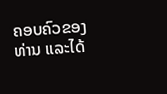ຄອບຄົວຂອງທ່ານ ແລະໄດ້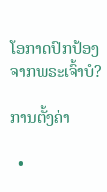ໂອກາດປົກປ້ອງຈາກພຣະເຈົ້າບໍ?

ການຕັ້ງຄ່າ

  •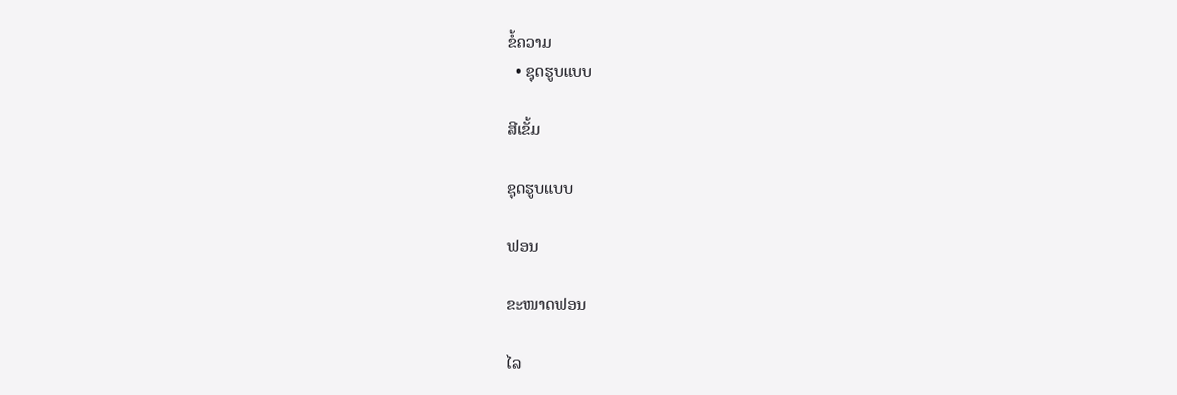ຂໍ້ຄວາມ
  • ຊຸດຮູບແບບ

ສີເຂັ້ມ

ຊຸດຮູບແບບ

ຟອນ

ຂະໜາດຟອນ

ໄລ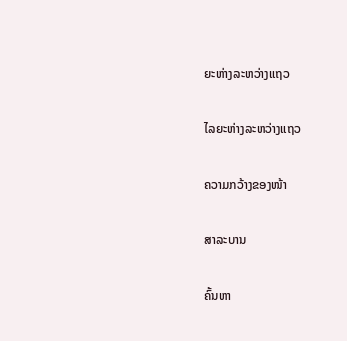ຍະຫ່າງລະຫວ່າງແຖວ

ໄລຍະຫ່າງລະຫວ່າງແຖວ

ຄວາມກວ້າງຂອງໜ້າ

ສາລະບານ

ຄົ້ນຫາ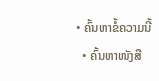• ຄົ້ນຫາຂໍ້ຄວາມນີ້
  • ຄົ້ນຫາໜັງສື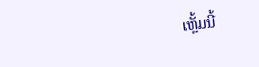ເຫຼັ້ມນີ້